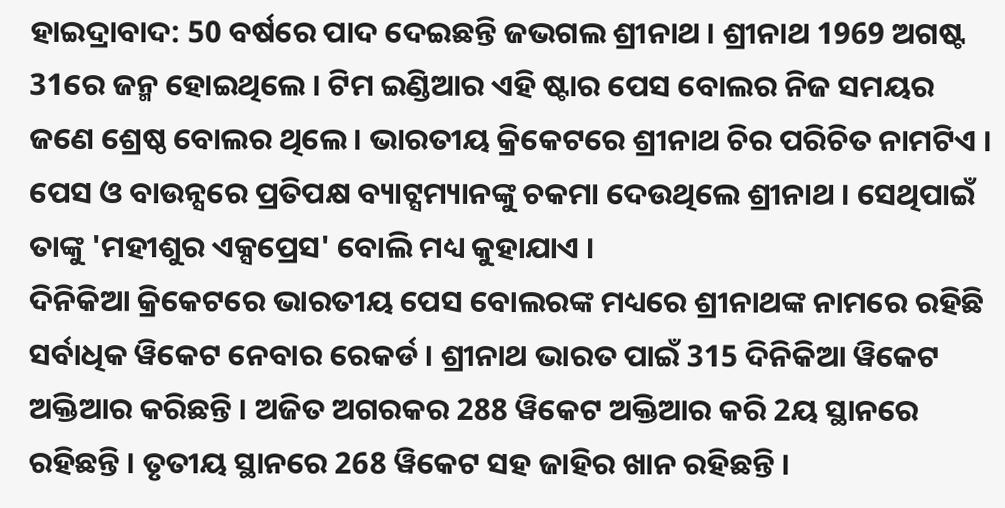ହାଇଦ୍ରାବାଦ: 50 ବର୍ଷରେ ପାଦ ଦେଇଛନ୍ତି ଜଭଗଲ ଶ୍ରୀନାଥ । ଶ୍ରୀନାଥ 1969 ଅଗଷ୍ଟ 31ରେ ଜନ୍ମ ହୋଇଥିଲେ । ଟିମ ଇଣ୍ଡିଆର ଏହି ଷ୍ଟାର ପେସ ବୋଲର ନିଜ ସମୟର ଜଣେ ଶ୍ରେଷ୍ଠ ବୋଲର ଥିଲେ । ଭାରତୀୟ କ୍ରିକେଟରେ ଶ୍ରୀନାଥ ଚିର ପରିଚିତ ନାମଟିଏ । ପେସ ଓ ବାଉନ୍ସରେ ପ୍ରତିପକ୍ଷ ବ୍ୟାଟ୍ସମ୍ୟାନଙ୍କୁ ଚକମା ଦେଉଥିଲେ ଶ୍ରୀନାଥ । ସେଥିପାଇଁ ତାଙ୍କୁ 'ମହୀଶୁର ଏକ୍ସପ୍ରେସ' ବୋଲି ମଧ୍ୟ କୁହାଯାଏ ।
ଦିନିକିଆ କ୍ରିକେଟରେ ଭାରତୀୟ ପେସ ବୋଲରଙ୍କ ମଧ୍ୟରେ ଶ୍ରୀନାଥଙ୍କ ନାମରେ ରହିଛି ସର୍ବାଧିକ ୱିକେଟ ନେବାର ରେକର୍ଡ । ଶ୍ରୀନାଥ ଭାରତ ପାଇଁ 315 ଦିନିକିଆ ୱିକେଟ ଅକ୍ତିଆର କରିଛନ୍ତି । ଅଜିତ ଅଗରକର 288 ୱିକେଟ ଅକ୍ତିଆର କରି 2ୟ ସ୍ଥାନରେ ରହିଛନ୍ତି । ତୃତୀୟ ସ୍ଥାନରେ 268 ୱିକେଟ ସହ ଜାହିର ଖାନ ରହିଛନ୍ତି ।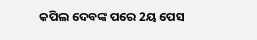କପିଲ ଦେବଙ୍କ ପରେ 2ୟ ପେସ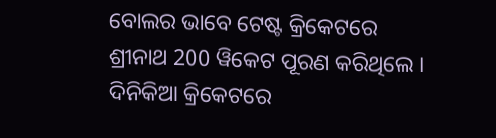ବୋଲର ଭାବେ ଟେଷ୍ଟ କ୍ରିକେଟରେ ଶ୍ରୀନାଥ 200 ୱିକେଟ ପୂରଣ କରିଥିଲେ । ଦିନିକିଆ କ୍ରିକେଟରେ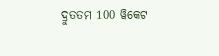ଦ୍ରୁତତମ 100 ୱିକେଟ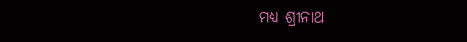ମଧ୍ୟ ଶ୍ରୀନାଥ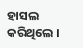ହାସଲ କରିଥିଲେ ।